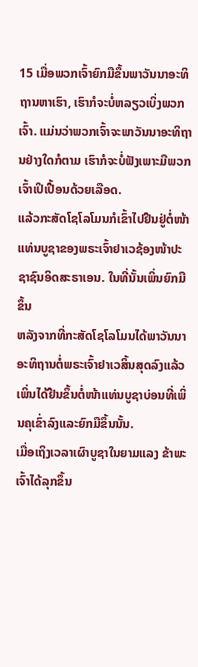15 ເມື່ອພວກເຈົ້າຍົກມືຂຶ້ນພາວັນນາອະທິຖານຫາເຮົາ, ເຮົາກໍຈະບໍ່ຫລຽວເບິ່ງພວກເຈົ້າ. ແມ່ນວ່າພວກເຈົ້າຈະພາວັນນາອະທິຖານຢ່າງໃດກໍຕາມ ເຮົາກໍຈະບໍ່ຟັງເພາະມືພວກເຈົ້າເປິເປື້ອນດ້ວຍເລືອດ.
ແລ້ວກະສັດໂຊໂລໂມນກໍເຂົ້າໄປຢືນຢູ່ຕໍ່ໜ້າແທ່ນບູຊາຂອງພຣະເຈົ້າຢາເວຊ້ອງໜ້າປະຊາຊົນອິດສະຣາເອນ. ໃນທີ່ນັ້ນເພິ່ນຍົກມືຂຶ້ນ
ຫລັງຈາກທີ່ກະສັດໂຊໂລໂມນໄດ້ພາວັນນາອະທິຖານຕໍ່ພຣະເຈົ້າຢາເວສິ້ນສຸດລົງແລ້ວ ເພິ່ນໄດ້ຢືນຂຶ້ນຕໍ່ໜ້າແທ່ນບູຊາບ່ອນທີ່ເພິ່ນຄຸເຂົ່າລົງແລະຍົກມືຂຶ້ນນັ້ນ.
ເມື່ອເຖິງເວລາເຜົາບູຊາໃນຍາມແລງ ຂ້າພະເຈົ້າໄດ້ລຸກຂຶ້ນ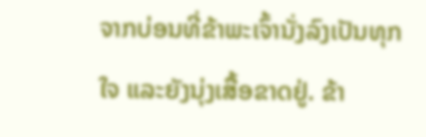ຈາກບ່ອນທີ່ຂ້າພະເຈົ້ານັ່ງລົງເປັນທຸກໃຈ ແລະຍັງນຸ່ງເສື້ອຂາດຢູ່. ຂ້າ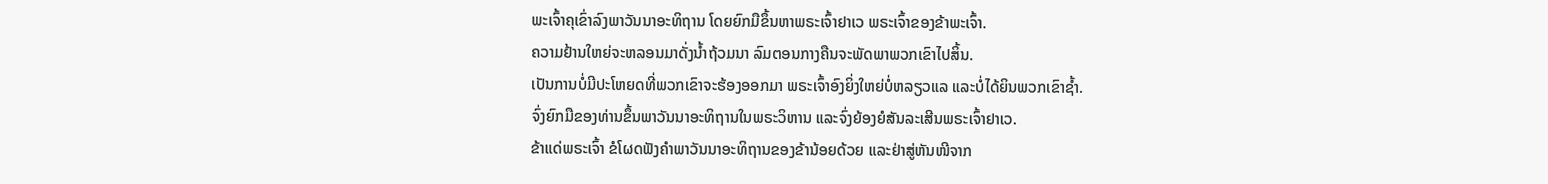ພະເຈົ້າຄຸເຂົ່າລົງພາວັນນາອະທິຖານ ໂດຍຍົກມືຂຶ້ນຫາພຣະເຈົ້າຢາເວ ພຣະເຈົ້າຂອງຂ້າພະເຈົ້າ.
ຄວາມຢ້ານໃຫຍ່ຈະຫລອນມາດັ່ງນໍ້າຖ້ວມນາ ລົມຕອນກາງຄືນຈະພັດພາພວກເຂົາໄປສິ້ນ.
ເປັນການບໍ່ມີປະໂຫຍດທີ່ພວກເຂົາຈະຮ້ອງອອກມາ ພຣະເຈົ້າອົງຍິ່ງໃຫຍ່ບໍ່ຫລຽວແລ ແລະບໍ່ໄດ້ຍິນພວກເຂົາຊໍ້າ.
ຈົ່ງຍົກມືຂອງທ່ານຂຶ້ນພາວັນນາອະທິຖານໃນພຣະວິຫານ ແລະຈົ່ງຍ້ອງຍໍສັນລະເສີນພຣະເຈົ້າຢາເວ.
ຂ້າແດ່ພຣະເຈົ້າ ຂໍໂຜດຟັງຄຳພາວັນນາອະທິຖານຂອງຂ້ານ້ອຍດ້ວຍ ແລະຢ່າສູ່ຫັນໜີຈາກ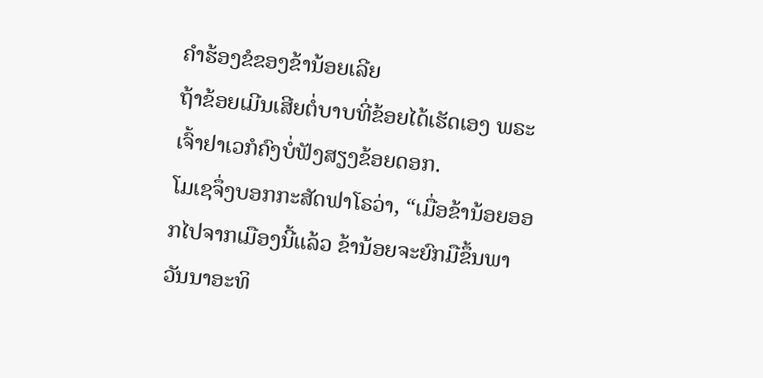ຄຳຮ້ອງຂໍຂອງຂ້ານ້ອຍເລີຍ
ຖ້າຂ້ອຍເມີນເສີຍຕໍ່ບາບທີ່ຂ້ອຍໄດ້ເຮັດເອງ ພຣະເຈົ້າຢາເວກໍຄົງບໍ່ຟັງສຽງຂ້ອຍດອກ.
ໂມເຊຈຶ່ງບອກກະສັດຟາໂຣວ່າ, “ເມື່ອຂ້ານ້ອຍອອກໄປຈາກເມືອງນີ້ແລ້ວ ຂ້ານ້ອຍຈະຍົກມືຂຶ້ນພາວັນນາອະທິ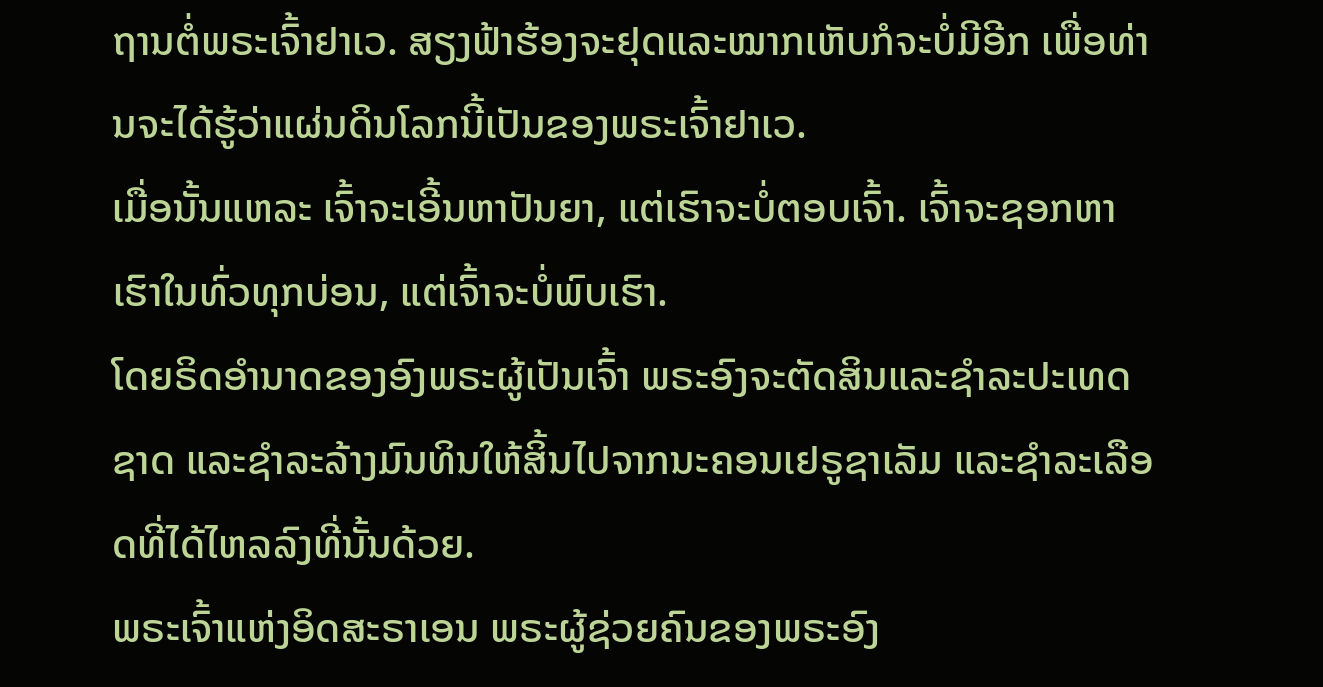ຖານຕໍ່ພຣະເຈົ້າຢາເວ. ສຽງຟ້າຮ້ອງຈະຢຸດແລະໝາກເຫັບກໍຈະບໍ່ມີອີກ ເພື່ອທ່ານຈະໄດ້ຮູ້ວ່າແຜ່ນດິນໂລກນີ້ເປັນຂອງພຣະເຈົ້າຢາເວ.
ເມື່ອນັ້ນແຫລະ ເຈົ້າຈະເອີ້ນຫາປັນຍາ, ແຕ່ເຮົາຈະບໍ່ຕອບເຈົ້າ. ເຈົ້າຈະຊອກຫາເຮົາໃນທົ່ວທຸກບ່ອນ, ແຕ່ເຈົ້າຈະບໍ່ພົບເຮົາ.
ໂດຍຣິດອຳນາດຂອງອົງພຣະຜູ້ເປັນເຈົ້າ ພຣະອົງຈະຕັດສິນແລະຊຳລະປະເທດຊາດ ແລະຊຳລະລ້າງມົນທິນໃຫ້ສິ້ນໄປຈາກນະຄອນເຢຣູຊາເລັມ ແລະຊຳລະເລືອດທີ່ໄດ້ໄຫລລົງທີ່ນັ້ນດ້ວຍ.
ພຣະເຈົ້າແຫ່ງອິດສະຣາເອນ ພຣະຜູ້ຊ່ວຍຄົນຂອງພຣະອົງ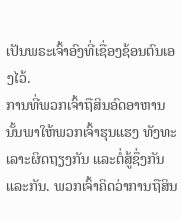ເປັນພຣະເຈົ້າອົງທີ່ເຊື່ອງຊ້ອນຕົນເອງໄວ້.
ການທີ່ພວກເຈົ້າຖືສິນອົດອາຫານນັ້ນພາໃຫ້ພວກເຈົ້າຮຸນແຮງ ທັງທະເລາະຜິດຖຽງກັນ ແລະຕໍ່ສູ້ຊຶ່ງກັນແລະກັນ. ພວກເຈົ້າຄິດວ່າການຖືສິນ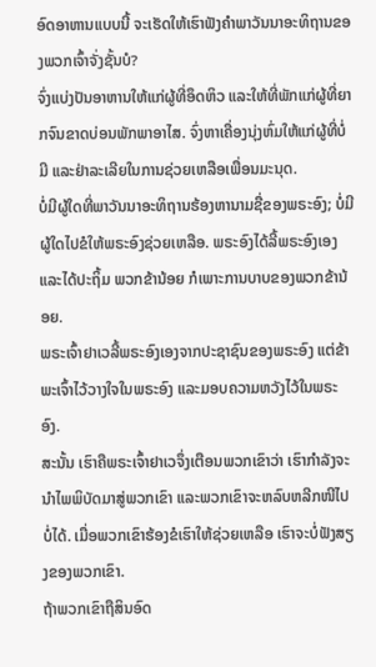ອົດອາຫານແບບນີ້ ຈະເຮັດໃຫ້ເຮົາຟັງຄຳພາວັນນາອະທິຖານຂອງພວກເຈົ້າຈັ່ງຊັ້ນບໍ?
ຈົ່ງແບ່ງປັນອາຫານໃຫ້ແກ່ຜູ້ທີ່ອຶດຫິວ ແລະໃຫ້ທີ່ພັກແກ່ຜູ້ທີ່ຍາກຈົນຂາດບ່ອນພັກພາອາໄສ. ຈົ່ງຫາເຄື່ອງນຸ່ງຫົ່ມໃຫ້ແກ່ຜູ້ທີ່ບໍ່ມີ ແລະຢ່າລະເລີຍໃນການຊ່ວຍເຫລືອເພື່ອນມະນຸດ.
ບໍ່ມີຜູ້ໃດທີ່ພາວັນນາອະທິຖານຮ້ອງຫານາມຊື່ຂອງພຣະອົງ; ບໍ່ມີຜູ້ໃດໄປຂໍໃຫ້ພຣະອົງຊ່ວຍເຫລືອ. ພຣະອົງໄດ້ລີ້ພຣະອົງເອງແລະໄດ້ປະຖິ້ມ ພວກຂ້ານ້ອຍ ກໍເພາະການບາບຂອງພວກຂ້ານ້ອຍ.
ພຣະເຈົ້າຢາເວລີ້ພຣະອົງເອງຈາກປະຊາຊົນຂອງພຣະອົງ ແຕ່ຂ້າພະເຈົ້າໄວ້ວາງໃຈໃນພຣະອົງ ແລະມອບຄວາມຫວັງໄວ້ໃນພຣະອົງ.
ສະນັ້ນ ເຮົາຄືພຣະເຈົ້າຢາເວຈຶ່ງເຕືອນພວກເຂົາວ່າ ເຮົາກຳລັງຈະນຳໄພພິບັດມາສູ່ພວກເຂົາ ແລະພວກເຂົາຈະຫລົບຫລີກໜີໄປບໍ່ໄດ້. ເມື່ອພວກເຂົາຮ້ອງຂໍເຮົາໃຫ້ຊ່ວຍເຫລືອ ເຮົາຈະບໍ່ຟັງສຽງຂອງພວກເຂົາ.
ຖ້າພວກເຂົາຖືສິນອົດ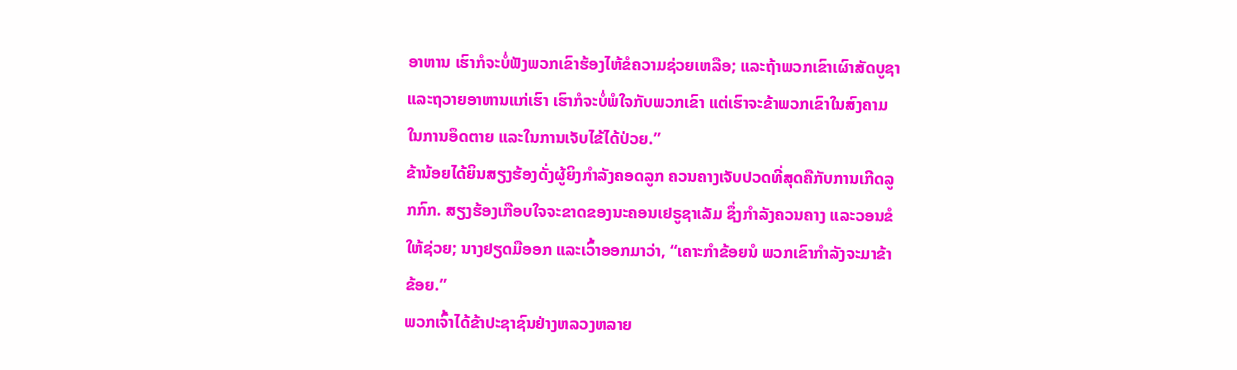ອາຫານ ເຮົາກໍຈະບໍ່ຟັງພວກເຂົາຮ້ອງໄຫ້ຂໍຄວາມຊ່ວຍເຫລືອ; ແລະຖ້າພວກເຂົາເຜົາສັດບູຊາແລະຖວາຍອາຫານແກ່ເຮົາ ເຮົາກໍຈະບໍ່ພໍໃຈກັບພວກເຂົາ ແຕ່ເຮົາຈະຂ້າພວກເຂົາໃນສົງຄາມ ໃນການອຶດຕາຍ ແລະໃນການເຈັບໄຂ້ໄດ້ປ່ວຍ.”
ຂ້ານ້ອຍໄດ້ຍິນສຽງຮ້ອງດັ່ງຜູ້ຍິງກຳລັງຄອດລູກ ຄວນຄາງເຈັບປວດທີ່ສຸດຄືກັບການເກີດລູກກົກ. ສຽງຮ້ອງເກືອບໃຈຈະຂາດຂອງນະຄອນເຢຣູຊາເລັມ ຊຶ່ງກຳລັງຄວນຄາງ ແລະວອນຂໍໃຫ້ຊ່ວຍ; ນາງຢຽດມືອອກ ແລະເວົ້າອອກມາວ່າ, “ເຄາະກຳຂ້ອຍນໍ ພວກເຂົາກຳລັງຈະມາຂ້າຂ້ອຍ.”
ພວກເຈົ້າໄດ້ຂ້າປະຊາຊົນຢ່າງຫລວງຫລາຍ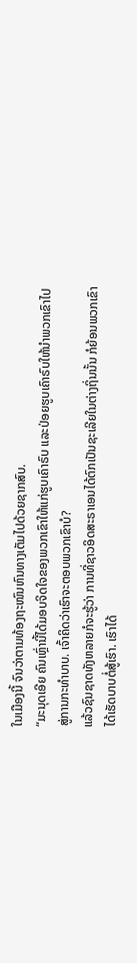ໃນເມືອງນີ້ ຈົນວ່າຕາມທ້ອງຖະໜົນຫົນທາງເຕັມໄປດ້ວຍຊາກສົບ.
“ມະນຸດເອີຍ ຄົນເຫຼົ່ານີ້ໄດ້ມອບຈິດໃຈຂອງພວກເຂົາໃຫ້ແກ່ຮູບເຄົາຣົບ ແລະປ່ອຍຮູບເຄົາຣົບໃຫ້ນຳພວກເຂົາໄປສູ່ການກະທຳບາບ. ເຈົ້າຄິດວ່າເຮົາຈະຕອບພວກເຂົາບໍ?
ແລ້ວຊົນຊາດທັງຫລາຍກໍຈະຮູ້ວ່າ ການທີ່ຊາວອິດສະຣາເອນໄດ້ຕົກເປັນຊະເລີຍໃນຕ່າງຖິ່ນນັ້ນ ກໍຍ້ອນພວກເຂົາໄດ້ເຮັດບາບຕໍ່ສູ້ເຮົາ. ເຮົາໄດ້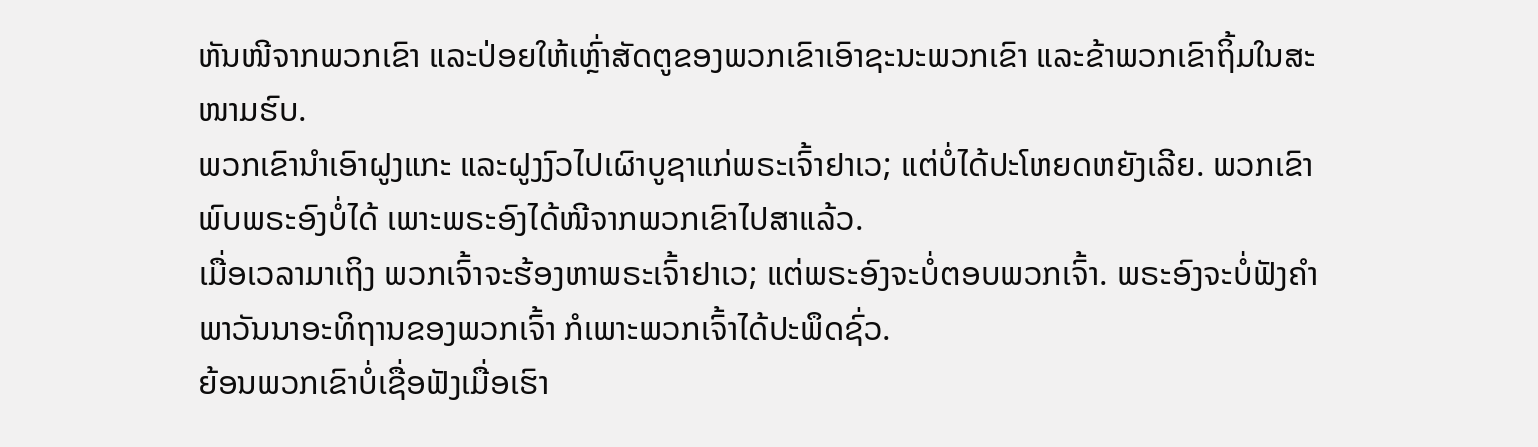ຫັນໜີຈາກພວກເຂົາ ແລະປ່ອຍໃຫ້ເຫຼົ່າສັດຕູຂອງພວກເຂົາເອົາຊະນະພວກເຂົາ ແລະຂ້າພວກເຂົາຖິ້ມໃນສະໜາມຮົບ.
ພວກເຂົານຳເອົາຝູງແກະ ແລະຝູງງົວໄປເຜົາບູຊາແກ່ພຣະເຈົ້າຢາເວ; ແຕ່ບໍ່ໄດ້ປະໂຫຍດຫຍັງເລີຍ. ພວກເຂົາພົບພຣະອົງບໍ່ໄດ້ ເພາະພຣະອົງໄດ້ໜີຈາກພວກເຂົາໄປສາແລ້ວ.
ເມື່ອເວລາມາເຖິງ ພວກເຈົ້າຈະຮ້ອງຫາພຣະເຈົ້າຢາເວ; ແຕ່ພຣະອົງຈະບໍ່ຕອບພວກເຈົ້າ. ພຣະອົງຈະບໍ່ຟັງຄຳພາວັນນາອະທິຖານຂອງພວກເຈົ້າ ກໍເພາະພວກເຈົ້າໄດ້ປະພຶດຊົ່ວ.
ຍ້ອນພວກເຂົາບໍ່ເຊື່ອຟັງເມື່ອເຮົາ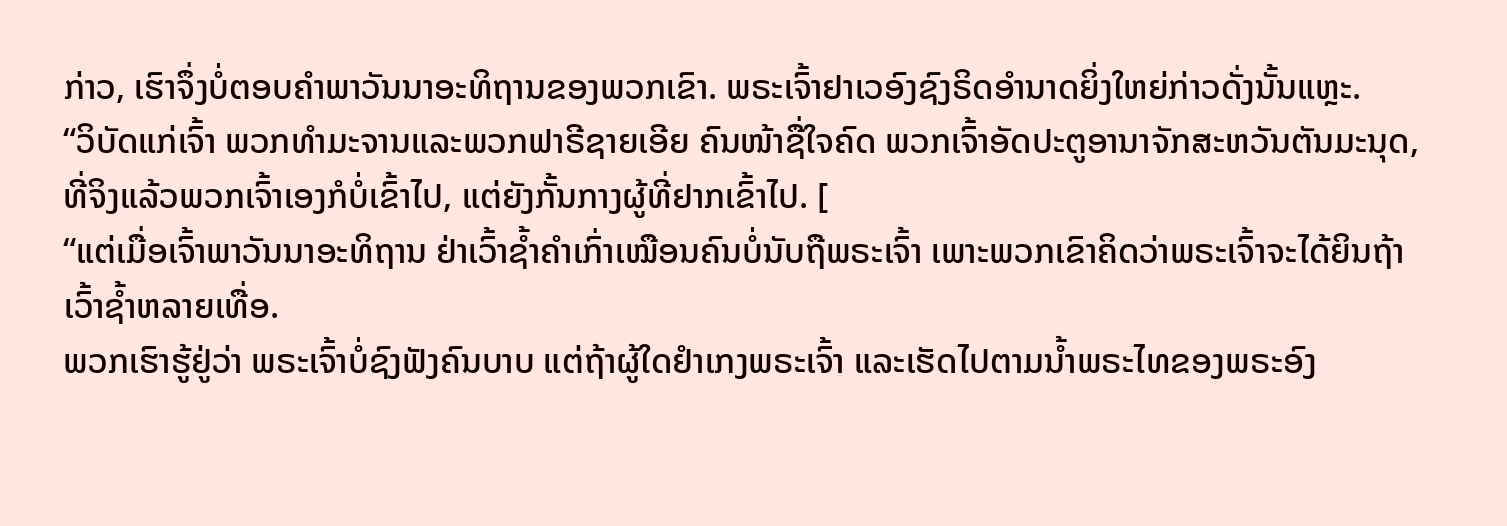ກ່າວ, ເຮົາຈຶ່ງບໍ່ຕອບຄຳພາວັນນາອະທິຖານຂອງພວກເຂົາ. ພຣະເຈົ້າຢາເວອົງຊົງຣິດອຳນາດຍິ່ງໃຫຍ່ກ່າວດັ່ງນັ້ນແຫຼະ.
“ວິບັດແກ່ເຈົ້າ ພວກທຳມະຈານແລະພວກຟາຣີຊາຍເອີຍ ຄົນໜ້າຊື່ໃຈຄົດ ພວກເຈົ້າອັດປະຕູອານາຈັກສະຫວັນຕັນມະນຸດ, ທີ່ຈິງແລ້ວພວກເຈົ້າເອງກໍບໍ່ເຂົ້າໄປ, ແຕ່ຍັງກັ້ນກາງຜູ້ທີ່ຢາກເຂົ້າໄປ. [
“ແຕ່ເມື່ອເຈົ້າພາວັນນາອະທິຖານ ຢ່າເວົ້າຊໍ້າຄຳເກົ່າເໝືອນຄົນບໍ່ນັບຖືພຣະເຈົ້າ ເພາະພວກເຂົາຄິດວ່າພຣະເຈົ້າຈະໄດ້ຍິນຖ້າເວົ້າຊໍ້າຫລາຍເທື່ອ.
ພວກເຮົາຮູ້ຢູ່ວ່າ ພຣະເຈົ້າບໍ່ຊົງຟັງຄົນບາບ ແຕ່ຖ້າຜູ້ໃດຢຳເກງພຣະເຈົ້າ ແລະເຮັດໄປຕາມນໍ້າພຣະໄທຂອງພຣະອົງ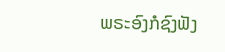ພຣະອົງກໍຊົງຟັງ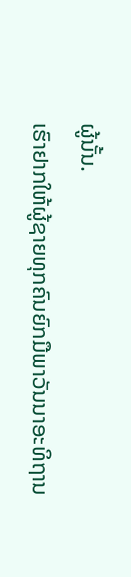ຜູ້ນັ້ນ.
ເຮົາຢາກໃຫ້ຜູ້ຊາຍທຸກຄົນຍົກມືພາວັນນາອະທິຖານ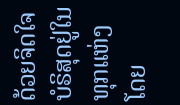ດ້ວຍຈິດໃຈບໍຣິສຸດຢູ່ໃນທຸກແຫ່ງ ໂດຍ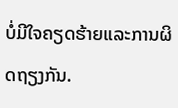ບໍ່ມີໃຈຄຽດຮ້າຍແລະການຜິດຖຽງກັນ.